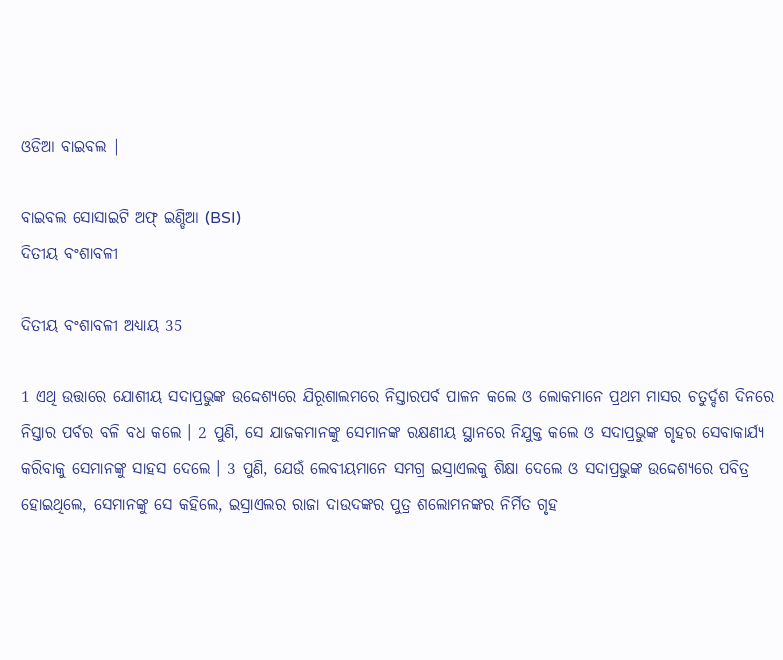ଓଡିଆ ବାଇବଲ |

ବାଇବଲ ସୋସାଇଟି ଅଫ୍ ଇଣ୍ଡିଆ (BSI)
ଦିତୀୟ ବଂଶାବଳୀ

ଦିତୀୟ ବଂଶାବଳୀ ଅଧ୍ୟାୟ 35

1 ଏଥି ଉତ୍ତାରେ ଯୋଶୀୟ ସଦାପ୍ରଭୁଙ୍କ ଉଦ୍ଦେଶ୍ୟରେ ଯିରୂଶାଲମରେ ନିସ୍ତାରପର୍ବ ପାଳନ କଲେ ଓ ଲୋକମାନେ ପ୍ରଥମ ମାସର ଚତୁର୍ଦ୍ଦଶ ଦିନରେ ନିସ୍ତାର ପର୍ବର ବଳି ବଧ କଲେ । 2 ପୁଣି, ସେ ଯାଜକମାନଙ୍କୁ ସେମାନଙ୍କ ରକ୍ଷଣୀୟ ସ୍ଥାନରେ ନିଯୁକ୍ତ କଲେ ଓ ସଦାପ୍ରଭୁଙ୍କ ଗୃହର ସେବାକାର୍ଯ୍ୟ କରିବାକୁ ସେମାନଙ୍କୁ ସାହସ ଦେଲେ । 3 ପୁଣି, ଯେଉଁ ଲେବୀୟମାନେ ସମଗ୍ର ଇସ୍ରାଏଲକୁ ଶିକ୍ଷା ଦେଲେ ଓ ସଦାପ୍ରଭୁଙ୍କ ଉଦ୍ଦେଶ୍ୟରେ ପବିତ୍ର ହୋଇଥିଲେ, ସେମାନଙ୍କୁ ସେ କହିଲେ, ଇସ୍ରାଏଲର ରାଜା ଦାଉଦଙ୍କର ପୁତ୍ର ଶଲୋମନଙ୍କର ନିର୍ମିତ ଗୃହ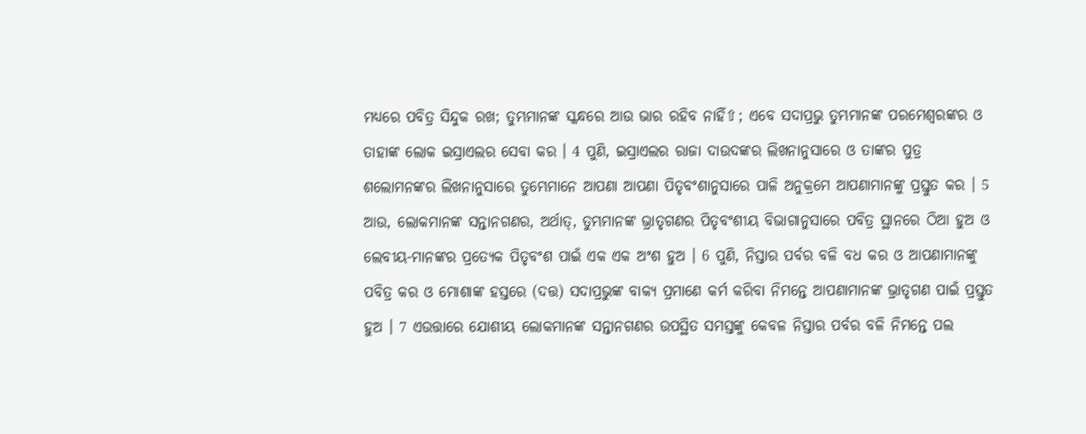ମଧ୍ୟରେ ପବିତ୍ର ସିନ୍ଦୁକ ରଖ; ତୁମ୍ଭମାନଙ୍କ ସ୍କନ୍ଧରେ ଆଉ ଭାର ରହିବ ନାହିଁ⇧; ଏବେ ସଦାପ୍ରଭୁ ତୁମ୍ଭମାନଙ୍କ ପରମେଶ୍ଵରଙ୍କର ଓ ତାହାଙ୍କ ଲୋକ ଇସ୍ରାଏଲର ସେବା କର । 4 ପୁଣି, ଇସ୍ରାଏଲର ରାଜା ଦାଉଦଙ୍କର ଲିଖନାନୁସାରେ ଓ ତାଙ୍କର ପୁତ୍ର ଶଲୋମନଙ୍କର ଲିଖନାନୁସାରେ ତୁମ୍ଭେମାନେ ଆପଣା ଆପଣା ପିତୃବଂଶାନୁସାରେ ପାଳି ଅନୁକ୍ରମେ ଆପଣାମାନଙ୍କୁ ପ୍ରସ୍ତୁତ କର । 5 ଆଉ, ଲୋକମାନଙ୍କ ସନ୍ତାନଗଣର, ଅର୍ଥାତ୍, ତୁମ୍ଭମାନଙ୍କ ଭ୍ରାତୃଗଣର ପିତୃବଂଶୀୟ ବିଭାଗାନୁସାରେ ପବିତ୍ର ସ୍ଥାନରେ ଠିଆ ହୁଅ ଓ ଲେବୀୟ-ମାନଙ୍କର ପ୍ରତ୍ୟେକ ପିତୃବଂଶ ପାଇଁ ଏକ ଏକ ଅଂଶ ହୁଅ । 6 ପୁଣି, ନିସ୍ତାର ପର୍ବର ବଳି ବଧ କର ଓ ଆପଣାମାନଙ୍କୁ ପବିତ୍ର କର ଓ ମୋଶାଙ୍କ ହସ୍ତରେ (ଦତ୍ତ) ସଦାପ୍ରଭୁଙ୍କ ବାକ୍ୟ ପ୍ରମାଣେ କର୍ମ କରିବା ନିମନ୍ତେ ଆପଣାମାନଙ୍କ ଭ୍ରାତୃଗଣ ପାଇଁ ପ୍ରସ୍ତୁତ ହୁଅ । 7 ଏଉତ୍ତାରେ ଯୋଶୀୟ ଲୋକମାନଙ୍କ ସନ୍ତାନଗଣର ଉପସ୍ଥିତ ସମସ୍ତଙ୍କୁ କେବଳ ନିସ୍ତାର ପର୍ବର ବଳି ନିମନ୍ତେ ପଲ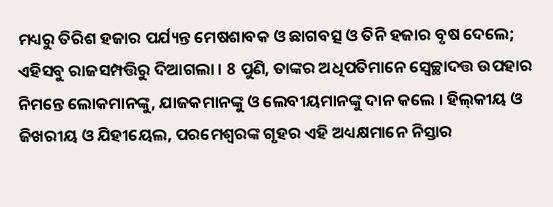ମଧ୍ୟରୁ ତିରିଶ ହଜାର ପର୍ଯ୍ୟନ୍ତ ମେଷଶାବକ ଓ ଛାଗବତ୍ସ ଓ ତିନି ହଜାର ବୃଷ ଦେଲେ; ଏହିସବୁ ରାଜସମ୍ପତ୍ତିରୁ ଦିଆଗଲା । 8 ପୁଣି, ତାଙ୍କର ଅଧିପତିମାନେ ସ୍ଵେଚ୍ଛାଦତ୍ତ ଉପହାର ନିମନ୍ତେ ଲୋକମାନଙ୍କୁ, ଯାଜକମାନଙ୍କୁ ଓ ଲେବୀୟମାନଙ୍କୁ ଦାନ କଲେ । ହିଲ୍‍କୀୟ ଓ ଜିଖରୀୟ ଓ ଯିହୀୟେଲ, ପରମେଶ୍ଵରଙ୍କ ଗୃହର ଏହି ଅଧ୍ୟକ୍ଷମାନେ ନିସ୍ତାର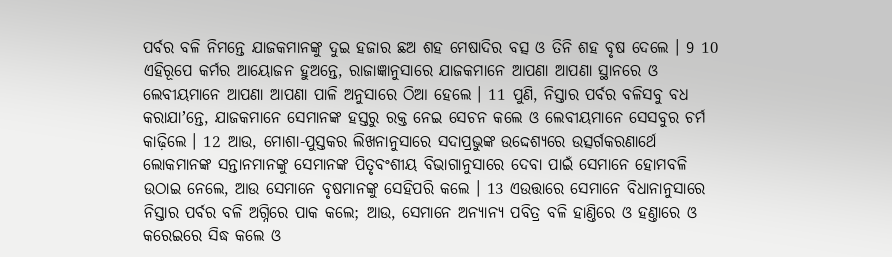ପର୍ବର ବଳି ନିମନ୍ତେ ଯାଜକମାନଙ୍କୁ ଦୁଇ ହଜାର ଛଅ ଶହ ମେଷାଦିର ବତ୍ସ ଓ ତିନି ଶହ ବୃଷ ଦେଲେ । 9 10 ଏହିରୂପେ କର୍ମର ଆୟୋଜନ ହୁଅନ୍ତେ, ରାଜାଜ୍ଞାନୁସାରେ ଯାଜକମାନେ ଆପଣା ଆପଣା ସ୍ଥାନରେ ଓ ଲେବୀୟମାନେ ଆପଣା ଆପଣା ପାଳି ଅନୁସାରେ ଠିଆ ହେଲେ । 11 ପୁଣି, ନିସ୍ତାର ପର୍ବର ବଳିସବୁ ବଧ କରାଯାʼନ୍ତେ, ଯାଜକମାନେ ସେମାନଙ୍କ ହସ୍ତରୁ ରକ୍ତ ନେଇ ସେଚନ କଲେ ଓ ଲେବୀୟମାନେ ସେସବୁର ଚର୍ମ କାଢ଼ିଲେ । 12 ଆଉ, ମୋଶା-ପୁସ୍ତକର ଲିଖନାନୁସାରେ ସଦାପ୍ରଭୁଙ୍କ ଉଦ୍ଦେଶ୍ୟରେ ଉତ୍ସର୍ଗକରଣାର୍ଥେ ଲୋକମାନଙ୍କ ସନ୍ତାନମାନଙ୍କୁ ସେମାନଙ୍କ ପିତୃବଂଶୀୟ ବିଭାଗାନୁସାରେ ଦେବା ପାଇଁ ସେମାନେ ହୋମବଳି ଉଠାଇ ନେଲେ, ଆଉ ସେମାନେ ବୃଷମାନଙ୍କୁ ସେହିପରି କଲେ । 13 ଏଉତ୍ତାରେ ସେମାନେ ବିଧାନାନୁସାରେ ନିସ୍ତାର ପର୍ବର ବଳି ଅଗ୍ନିରେ ପାକ କଲେ; ଆଉ, ସେମାନେ ଅନ୍ୟାନ୍ୟ ପବିତ୍ର ବଳି ହାଣ୍ତିରେ ଓ ହଣ୍ତାରେ ଓ କରେଇରେ ସିଦ୍ଧ କଲେ ଓ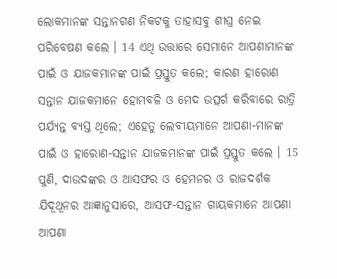ଲୋକମାନଙ୍କ ସନ୍ତାନଗଣ ନିକଟକୁ ତାହାସବୁ ଶୀଘ୍ର ନେଇ ପରିବେଷଣ କଲେ । 14 ଏଥି ଉତ୍ତାରେ ସେମାନେ ଆପଣାମାନଙ୍କ ପାଇଁ ଓ ଯାଜକମାନଙ୍କ ପାଇଁ ପ୍ରସ୍ତୁତ କଲେ; କାରଣ ହାରୋଣ ସନ୍ତାନ ଯାଜକମାନେ ହୋମବଳି ଓ ମେଦ ଉତ୍ସର୍ଗ କରିବାରେ ରାତ୍ରି ପର୍ଯ୍ୟନ୍ତ ବ୍ୟସ୍ତ ଥିଲେ; ଏହେତୁ ଲେବୀୟମାନେ ଆପଣା-ମାନଙ୍କ ପାଇଁ ଓ ହାରୋଣ-ସନ୍ତାନ ଯାଜକମାନଙ୍କ ପାଇଁ ପ୍ରସ୍ତୁତ କଲେ । 15 ପୁଣି, ଦାଉଦଙ୍କର ଓ ଆସଫର ଓ ହେମନର ଓ ରାଜଦର୍ଶକ ଯିଦୂଥୂନର ଆଜ୍ଞାନୁସାରେ, ଆସଫ-ସନ୍ତାନ ଗାୟକମାନେ ଆପଣା ଆପଣା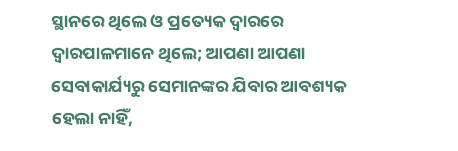ସ୍ଥାନରେ ଥିଲେ ଓ ପ୍ରତ୍ୟେକ ଦ୍ଵାରରେ ଦ୍ଵାରପାଳମାନେ ଥିଲେ; ଆପଣା ଆପଣା ସେବାକାର୍ଯ୍ୟରୁ ସେମାନଙ୍କର ଯିବାର ଆବଶ୍ୟକ ହେଲା ନାହିଁ,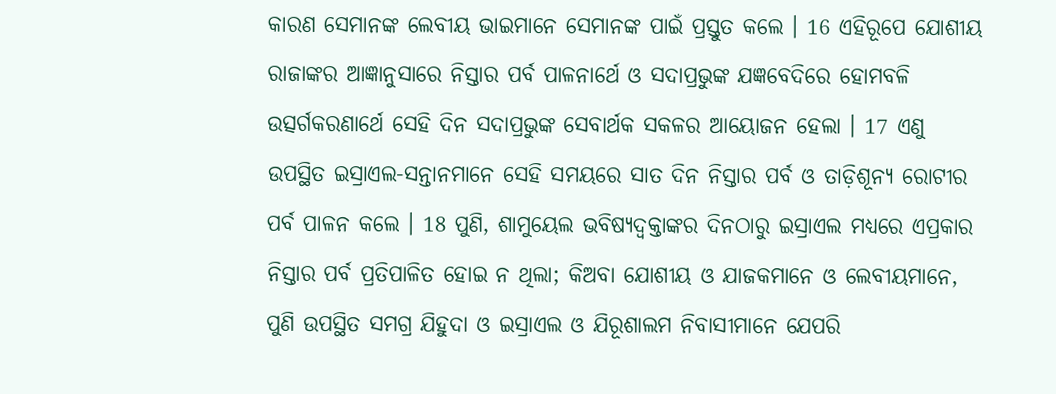କାରଣ ସେମାନଙ୍କ ଲେବୀୟ ଭାଇମାନେ ସେମାନଙ୍କ ପାଇଁ ପ୍ରସ୍ତୁତ କଲେ । 16 ଏହିରୂପେ ଯୋଶୀୟ ରାଜାଙ୍କର ଆଜ୍ଞାନୁସାରେ ନିସ୍ତାର ପର୍ବ ପାଳନାର୍ଥେ ଓ ସଦାପ୍ରଭୁଙ୍କ ଯଜ୍ଞବେଦିରେ ହୋମବଳି ଉତ୍ସର୍ଗକରଣାର୍ଥେ ସେହି ଦିନ ସଦାପ୍ରଭୁଙ୍କ ସେବାର୍ଥକ ସକଳର ଆୟୋଜନ ହେଲା । 17 ଏଣୁ ଉପସ୍ଥିତ ଇସ୍ରାଏଲ-ସନ୍ତାନମାନେ ସେହି ସମୟରେ ସାତ ଦିନ ନିସ୍ତାର ପର୍ବ ଓ ତାଡ଼ିଶୂନ୍ୟ ରୋଟୀର ପର୍ବ ପାଳନ କଲେ । 18 ପୁଣି, ଶାମୁୟେଲ ଭବିଷ୍ୟଦ୍ବକ୍ତାଙ୍କର ଦିନଠାରୁ ଇସ୍ରାଏଲ ମଧ୍ୟରେ ଏପ୍ରକାର ନିସ୍ତାର ପର୍ବ ପ୍ରତିପାଳିତ ହୋଇ ନ ଥିଲା; କିଅବା ଯୋଶୀୟ ଓ ଯାଜକମାନେ ଓ ଲେବୀୟମାନେ, ପୁଣି ଉପସ୍ଥିତ ସମଗ୍ର ଯିହୁଦା ଓ ଇସ୍ରାଏଲ ଓ ଯିରୂଶାଲମ ନିବାସୀମାନେ ଯେପରି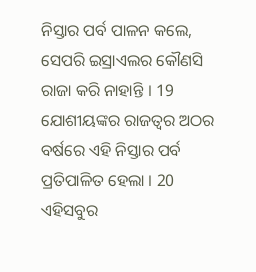ନିସ୍ତାର ପର୍ବ ପାଳନ କଲେ, ସେପରି ଇସ୍ରାଏଲର କୌଣସି ରାଜା କରି ନାହାନ୍ତି । 19 ଯୋଶୀୟଙ୍କର ରାଜତ୍ଵର ଅଠର ବର୍ଷରେ ଏହି ନିସ୍ତାର ପର୍ବ ପ୍ରତିପାଳିତ ହେଲା । 20 ଏହିସବୁର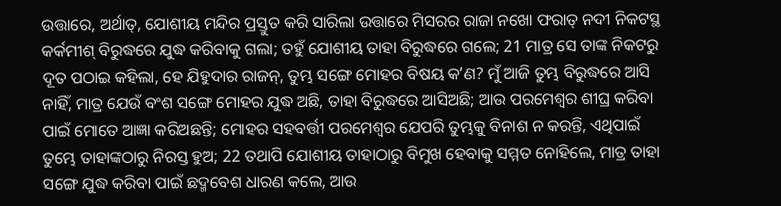ଉତ୍ତାରେ, ଅର୍ଥାତ୍, ଯୋଶୀୟ ମନ୍ଦିର ପ୍ରସ୍ତୁତ କରି ସାରିଲା ଉତ୍ତାରେ ମିସରର ରାଜା ନଖୋ ଫରାତ୍ ନଦୀ ନିକଟସ୍ଥ କର୍କମୀଶ୍ ବିରୁଦ୍ଧରେ ଯୁଦ୍ଧ କରିବାକୁ ଗଲା; ତହୁଁ ଯୋଶୀୟ ତାହା ବିରୁଦ୍ଧରେ ଗଲେ; 21 ମାତ୍ର ସେ ତାଙ୍କ ନିକଟରୁ ଦୂତ ପଠାଇ କହିଲା, ହେ ଯିହୁଦାର ରାଜନ୍, ତୁମ୍ଭ ସଙ୍ଗେ ମୋହର ବିଷୟ କʼଣ? ମୁଁ ଆଜି ତୁମ୍ଭ ବିରୁଦ୍ଧରେ ଆସି ନାହିଁ, ମାତ୍ର ଯେଉଁ ବଂଶ ସଙ୍ଗେ ମୋହର ଯୁଦ୍ଧ ଅଛି, ତାହା ବିରୁଦ୍ଧରେ ଆସିଅଛି; ଆଉ ପରମେଶ୍ଵର ଶୀଘ୍ର କରିବା ପାଇଁ ମୋତେ ଆଜ୍ଞା କରିଅଛନ୍ତି; ମୋହର ସହବର୍ତ୍ତୀ ପରମେଶ୍ଵର ଯେପରି ତୁମ୍ଭକୁ ବିନାଶ ନ କରନ୍ତି, ଏଥିପାଇଁ ତୁମ୍ଭେ ତାହାଙ୍କଠାରୁ ନିରସ୍ତ ହୁଅ; 22 ତଥାପି ଯୋଶୀୟ ତାହାଠାରୁ ବିମୁଖ ହେବାକୁ ସମ୍ମତ ନୋହିଲେ, ମାତ୍ର ତାହା ସଙ୍ଗେ ଯୁଦ୍ଧ କରିବା ପାଇଁ ଛଦ୍ମବେଶ ଧାରଣ କଲେ, ଆଉ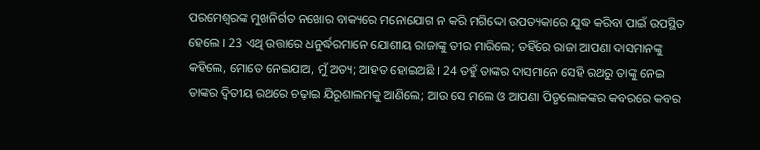ପରମେଶ୍ଵରଙ୍କ ମୁଖନିର୍ଗତ ନଖୋର ବାକ୍ୟରେ ମନୋଯୋଗ ନ କରି ମଗିଦ୍ଦୋ ଉପତ୍ୟକାରେ ଯୁଦ୍ଧ କରିବା ପାଇଁ ଉପସ୍ଥିତ ହେଲେ । 23 ଏଥି ଉତ୍ତାରେ ଧନୁର୍ଦ୍ଧରମାନେ ଯୋଶୀୟ ରାଜାଙ୍କୁ ତୀର ମାରିଲେ; ତହିଁରେ ରାଜା ଆପଣା ଦାସମାନଙ୍କୁ କହିଲେ, ମୋତେ ନେଇଯାଅ, ମୁଁ ଅତ୍ୟ; ଆହତ ହୋଇଅଛି । 24 ତହୁଁ ତାଙ୍କର ଦାସମାନେ ସେହି ରଥରୁ ତାଙ୍କୁ ନେଇ ତାଙ୍କର ଦ୍ଵିତୀୟ ରଥରେ ଚଢ଼ାଇ ଯିରୂଶାଲମକୁ ଆଣିଲେ; ଆଉ ସେ ମଲେ ଓ ଆପଣା ପିତୃଲୋକଙ୍କର କବରରେ କବର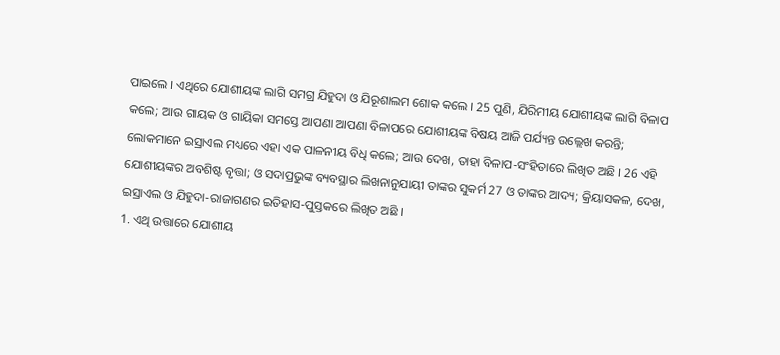ପାଇଲେ । ଏଥିରେ ଯୋଶୀୟଙ୍କ ଲାଗି ସମଗ୍ର ଯିହୁଦା ଓ ଯିରୂଶାଲମ ଶୋକ କଲେ । 25 ପୁଣି, ଯିରିମୀୟ ଯୋଶୀୟଙ୍କ ଲାଗି ବିଳାପ କଲେ; ଆଉ ଗାୟକ ଓ ଗାୟିକା ସମସ୍ତେ ଆପଣା ଆପଣା ବିଳାପରେ ଯୋଶୀୟଙ୍କ ବିଷୟ ଆଜି ପର୍ଯ୍ୟନ୍ତ ଉଲ୍ଲେଖ କରନ୍ତି; ଲୋକମାନେ ଇସ୍ରାଏଲ ମଧ୍ୟରେ ଏହା ଏକ ପାଳନୀୟ ବିଧି କଲେ; ଆଉ ଦେଖ, ତାହା ବିଳାପ-ସଂହିତାରେ ଲିଖିତ ଅଛି । 26 ଏହି ଯୋଶୀୟଙ୍କର ଅବଶିଷ୍ଟ ବୃତ୍ତା; ଓ ସଦାପ୍ରଭୁଙ୍କ ବ୍ୟବସ୍ଥାର ଲିଖନାନୁଯାୟୀ ତାଙ୍କର ସୁକର୍ମ 27 ଓ ତାଙ୍କର ଆଦ୍ୟ; କ୍ରିୟାସକଳ, ଦେଖ, ଇସ୍ରାଏଲ ଓ ଯିହୁଦା-ରାଜାଗଣର ଇତିହାସ-ପୁସ୍ତକରେ ଲିଖିତ ଅଛି ।
1. ଏଥି ଉତ୍ତାରେ ଯୋଶୀୟ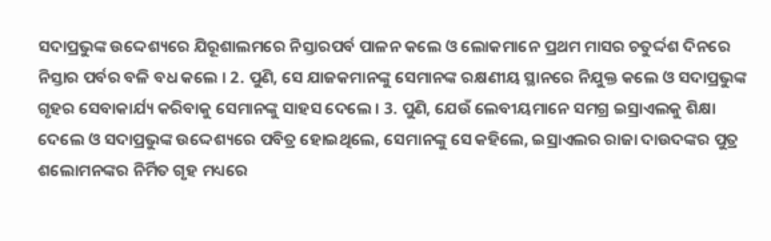ସଦାପ୍ରଭୁଙ୍କ ଉଦ୍ଦେଶ୍ୟରେ ଯିରୂଶାଲମରେ ନିସ୍ତାରପର୍ବ ପାଳନ କଲେ ଓ ଲୋକମାନେ ପ୍ରଥମ ମାସର ଚତୁର୍ଦ୍ଦଶ ଦିନରେ ନିସ୍ତାର ପର୍ବର ବଳି ବଧ କଲେ । 2. ପୁଣି, ସେ ଯାଜକମାନଙ୍କୁ ସେମାନଙ୍କ ରକ୍ଷଣୀୟ ସ୍ଥାନରେ ନିଯୁକ୍ତ କଲେ ଓ ସଦାପ୍ରଭୁଙ୍କ ଗୃହର ସେବାକାର୍ଯ୍ୟ କରିବାକୁ ସେମାନଙ୍କୁ ସାହସ ଦେଲେ । 3. ପୁଣି, ଯେଉଁ ଲେବୀୟମାନେ ସମଗ୍ର ଇସ୍ରାଏଲକୁ ଶିକ୍ଷା ଦେଲେ ଓ ସଦାପ୍ରଭୁଙ୍କ ଉଦ୍ଦେଶ୍ୟରେ ପବିତ୍ର ହୋଇଥିଲେ, ସେମାନଙ୍କୁ ସେ କହିଲେ, ଇସ୍ରାଏଲର ରାଜା ଦାଉଦଙ୍କର ପୁତ୍ର ଶଲୋମନଙ୍କର ନିର୍ମିତ ଗୃହ ମଧ୍ୟରେ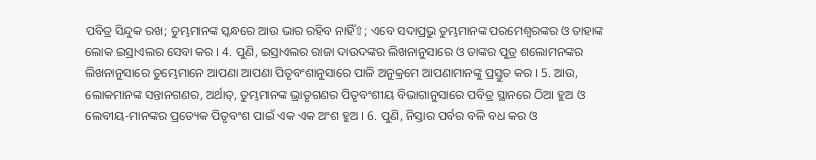ପବିତ୍ର ସିନ୍ଦୁକ ରଖ; ତୁମ୍ଭମାନଙ୍କ ସ୍କନ୍ଧରେ ଆଉ ଭାର ରହିବ ନାହିଁ⇧; ଏବେ ସଦାପ୍ରଭୁ ତୁମ୍ଭମାନଙ୍କ ପରମେଶ୍ଵରଙ୍କର ଓ ତାହାଙ୍କ ଲୋକ ଇସ୍ରାଏଲର ସେବା କର । 4. ପୁଣି, ଇସ୍ରାଏଲର ରାଜା ଦାଉଦଙ୍କର ଲିଖନାନୁସାରେ ଓ ତାଙ୍କର ପୁତ୍ର ଶଲୋମନଙ୍କର ଲିଖନାନୁସାରେ ତୁମ୍ଭେମାନେ ଆପଣା ଆପଣା ପିତୃବଂଶାନୁସାରେ ପାଳି ଅନୁକ୍ରମେ ଆପଣାମାନଙ୍କୁ ପ୍ରସ୍ତୁତ କର । 5. ଆଉ, ଲୋକମାନଙ୍କ ସନ୍ତାନଗଣର, ଅର୍ଥାତ୍, ତୁମ୍ଭମାନଙ୍କ ଭ୍ରାତୃଗଣର ପିତୃବଂଶୀୟ ବିଭାଗାନୁସାରେ ପବିତ୍ର ସ୍ଥାନରେ ଠିଆ ହୁଅ ଓ ଲେବୀୟ-ମାନଙ୍କର ପ୍ରତ୍ୟେକ ପିତୃବଂଶ ପାଇଁ ଏକ ଏକ ଅଂଶ ହୁଅ । 6. ପୁଣି, ନିସ୍ତାର ପର୍ବର ବଳି ବଧ କର ଓ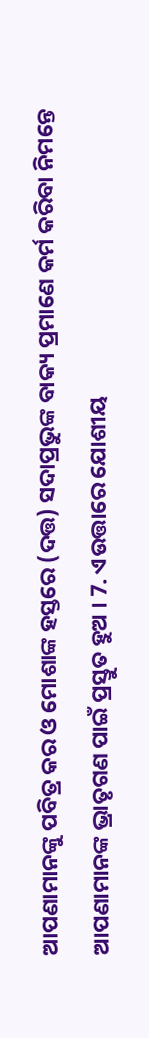ଆପଣାମାନଙ୍କୁ ପବିତ୍ର କର ଓ ମୋଶାଙ୍କ ହସ୍ତରେ (ଦତ୍ତ) ସଦାପ୍ରଭୁଙ୍କ ବାକ୍ୟ ପ୍ରମାଣେ କର୍ମ କରିବା ନିମନ୍ତେ ଆପଣାମାନଙ୍କ ଭ୍ରାତୃଗଣ ପାଇଁ ପ୍ରସ୍ତୁତ ହୁଅ । 7. ଏଉତ୍ତାରେ ଯୋଶୀୟ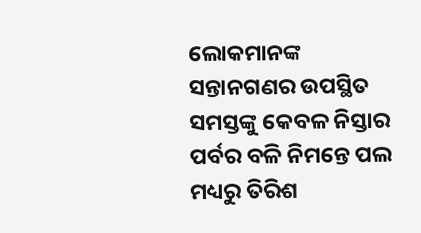ଲୋକମାନଙ୍କ ସନ୍ତାନଗଣର ଉପସ୍ଥିତ ସମସ୍ତଙ୍କୁ କେବଳ ନିସ୍ତାର ପର୍ବର ବଳି ନିମନ୍ତେ ପଲ ମଧ୍ୟରୁ ତିରିଶ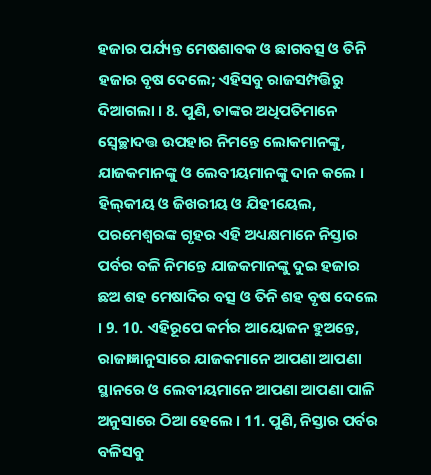ହଜାର ପର୍ଯ୍ୟନ୍ତ ମେଷଶାବକ ଓ ଛାଗବତ୍ସ ଓ ତିନି ହଜାର ବୃଷ ଦେଲେ; ଏହିସବୁ ରାଜସମ୍ପତ୍ତିରୁ ଦିଆଗଲା । 8. ପୁଣି, ତାଙ୍କର ଅଧିପତିମାନେ ସ୍ଵେଚ୍ଛାଦତ୍ତ ଉପହାର ନିମନ୍ତେ ଲୋକମାନଙ୍କୁ, ଯାଜକମାନଙ୍କୁ ଓ ଲେବୀୟମାନଙ୍କୁ ଦାନ କଲେ । ହିଲ୍‍କୀୟ ଓ ଜିଖରୀୟ ଓ ଯିହୀୟେଲ, ପରମେଶ୍ଵରଙ୍କ ଗୃହର ଏହି ଅଧ୍ୟକ୍ଷମାନେ ନିସ୍ତାର ପର୍ବର ବଳି ନିମନ୍ତେ ଯାଜକମାନଙ୍କୁ ଦୁଇ ହଜାର ଛଅ ଶହ ମେଷାଦିର ବତ୍ସ ଓ ତିନି ଶହ ବୃଷ ଦେଲେ । 9. 10. ଏହିରୂପେ କର୍ମର ଆୟୋଜନ ହୁଅନ୍ତେ, ରାଜାଜ୍ଞାନୁସାରେ ଯାଜକମାନେ ଆପଣା ଆପଣା ସ୍ଥାନରେ ଓ ଲେବୀୟମାନେ ଆପଣା ଆପଣା ପାଳି ଅନୁସାରେ ଠିଆ ହେଲେ । 11. ପୁଣି, ନିସ୍ତାର ପର୍ବର ବଳିସବୁ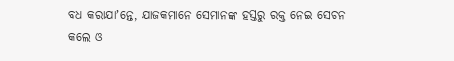ବଧ କରାଯାʼନ୍ତେ, ଯାଜକମାନେ ସେମାନଙ୍କ ହସ୍ତରୁ ରକ୍ତ ନେଇ ସେଚନ କଲେ ଓ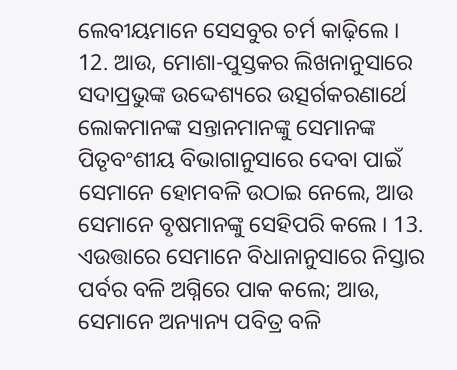ଲେବୀୟମାନେ ସେସବୁର ଚର୍ମ କାଢ଼ିଲେ । 12. ଆଉ, ମୋଶା-ପୁସ୍ତକର ଲିଖନାନୁସାରେ ସଦାପ୍ରଭୁଙ୍କ ଉଦ୍ଦେଶ୍ୟରେ ଉତ୍ସର୍ଗକରଣାର୍ଥେ ଲୋକମାନଙ୍କ ସନ୍ତାନମାନଙ୍କୁ ସେମାନଙ୍କ ପିତୃବଂଶୀୟ ବିଭାଗାନୁସାରେ ଦେବା ପାଇଁ ସେମାନେ ହୋମବଳି ଉଠାଇ ନେଲେ, ଆଉ ସେମାନେ ବୃଷମାନଙ୍କୁ ସେହିପରି କଲେ । 13. ଏଉତ୍ତାରେ ସେମାନେ ବିଧାନାନୁସାରେ ନିସ୍ତାର ପର୍ବର ବଳି ଅଗ୍ନିରେ ପାକ କଲେ; ଆଉ, ସେମାନେ ଅନ୍ୟାନ୍ୟ ପବିତ୍ର ବଳି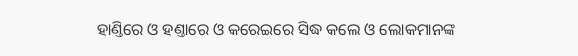ହାଣ୍ତିରେ ଓ ହଣ୍ତାରେ ଓ କରେଇରେ ସିଦ୍ଧ କଲେ ଓ ଲୋକମାନଙ୍କ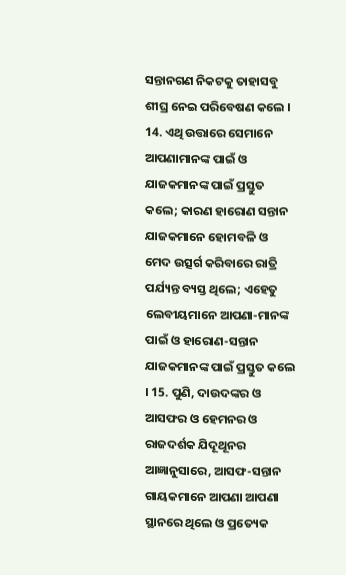ସନ୍ତାନଗଣ ନିକଟକୁ ତାହାସବୁ ଶୀଘ୍ର ନେଇ ପରିବେଷଣ କଲେ । 14. ଏଥି ଉତ୍ତାରେ ସେମାନେ ଆପଣାମାନଙ୍କ ପାଇଁ ଓ ଯାଜକମାନଙ୍କ ପାଇଁ ପ୍ରସ୍ତୁତ କଲେ; କାରଣ ହାରୋଣ ସନ୍ତାନ ଯାଜକମାନେ ହୋମବଳି ଓ ମେଦ ଉତ୍ସର୍ଗ କରିବାରେ ରାତ୍ରି ପର୍ଯ୍ୟନ୍ତ ବ୍ୟସ୍ତ ଥିଲେ; ଏହେତୁ ଲେବୀୟମାନେ ଆପଣା-ମାନଙ୍କ ପାଇଁ ଓ ହାରୋଣ-ସନ୍ତାନ ଯାଜକମାନଙ୍କ ପାଇଁ ପ୍ରସ୍ତୁତ କଲେ । 15. ପୁଣି, ଦାଉଦଙ୍କର ଓ ଆସଫର ଓ ହେମନର ଓ ରାଜଦର୍ଶକ ଯିଦୂଥୂନର ଆଜ୍ଞାନୁସାରେ, ଆସଫ-ସନ୍ତାନ ଗାୟକମାନେ ଆପଣା ଆପଣା ସ୍ଥାନରେ ଥିଲେ ଓ ପ୍ରତ୍ୟେକ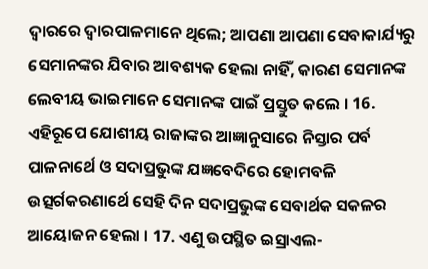ଦ୍ଵାରରେ ଦ୍ଵାରପାଳମାନେ ଥିଲେ; ଆପଣା ଆପଣା ସେବାକାର୍ଯ୍ୟରୁ ସେମାନଙ୍କର ଯିବାର ଆବଶ୍ୟକ ହେଲା ନାହିଁ, କାରଣ ସେମାନଙ୍କ ଲେବୀୟ ଭାଇମାନେ ସେମାନଙ୍କ ପାଇଁ ପ୍ରସ୍ତୁତ କଲେ । 16. ଏହିରୂପେ ଯୋଶୀୟ ରାଜାଙ୍କର ଆଜ୍ଞାନୁସାରେ ନିସ୍ତାର ପର୍ବ ପାଳନାର୍ଥେ ଓ ସଦାପ୍ରଭୁଙ୍କ ଯଜ୍ଞବେଦିରେ ହୋମବଳି ଉତ୍ସର୍ଗକରଣାର୍ଥେ ସେହି ଦିନ ସଦାପ୍ରଭୁଙ୍କ ସେବାର୍ଥକ ସକଳର ଆୟୋଜନ ହେଲା । 17. ଏଣୁ ଉପସ୍ଥିତ ଇସ୍ରାଏଲ-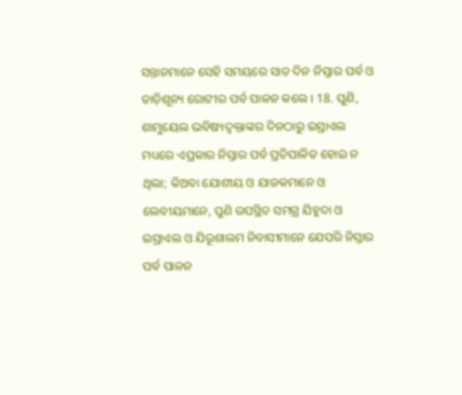ସନ୍ତାନମାନେ ସେହି ସମୟରେ ସାତ ଦିନ ନିସ୍ତାର ପର୍ବ ଓ ତାଡ଼ିଶୂନ୍ୟ ରୋଟୀର ପର୍ବ ପାଳନ କଲେ । 18. ପୁଣି, ଶାମୁୟେଲ ଭବିଷ୍ୟଦ୍ବକ୍ତାଙ୍କର ଦିନଠାରୁ ଇସ୍ରାଏଲ ମଧ୍ୟରେ ଏପ୍ରକାର ନିସ୍ତାର ପର୍ବ ପ୍ରତିପାଳିତ ହୋଇ ନ ଥିଲା; କିଅବା ଯୋଶୀୟ ଓ ଯାଜକମାନେ ଓ ଲେବୀୟମାନେ, ପୁଣି ଉପସ୍ଥିତ ସମଗ୍ର ଯିହୁଦା ଓ ଇସ୍ରାଏଲ ଓ ଯିରୂଶାଲମ ନିବାସୀମାନେ ଯେପରି ନିସ୍ତାର ପର୍ବ ପାଳନ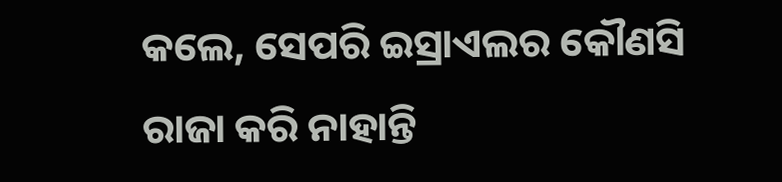କଲେ, ସେପରି ଇସ୍ରାଏଲର କୌଣସି ରାଜା କରି ନାହାନ୍ତି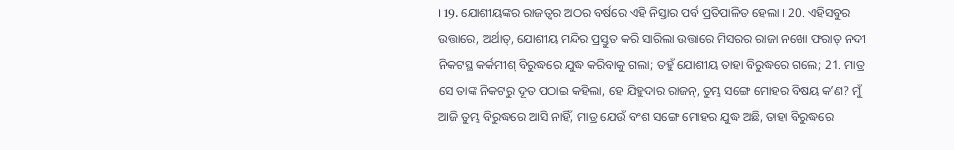। 19. ଯୋଶୀୟଙ୍କର ରାଜତ୍ଵର ଅଠର ବର୍ଷରେ ଏହି ନିସ୍ତାର ପର୍ବ ପ୍ରତିପାଳିତ ହେଲା । 20. ଏହିସବୁର ଉତ୍ତାରେ, ଅର୍ଥାତ୍, ଯୋଶୀୟ ମନ୍ଦିର ପ୍ରସ୍ତୁତ କରି ସାରିଲା ଉତ୍ତାରେ ମିସରର ରାଜା ନଖୋ ଫରାତ୍ ନଦୀ ନିକଟସ୍ଥ କର୍କମୀଶ୍ ବିରୁଦ୍ଧରେ ଯୁଦ୍ଧ କରିବାକୁ ଗଲା; ତହୁଁ ଯୋଶୀୟ ତାହା ବିରୁଦ୍ଧରେ ଗଲେ; 21. ମାତ୍ର ସେ ତାଙ୍କ ନିକଟରୁ ଦୂତ ପଠାଇ କହିଲା, ହେ ଯିହୁଦାର ରାଜନ୍, ତୁମ୍ଭ ସଙ୍ଗେ ମୋହର ବିଷୟ କʼଣ? ମୁଁ ଆଜି ତୁମ୍ଭ ବିରୁଦ୍ଧରେ ଆସି ନାହିଁ, ମାତ୍ର ଯେଉଁ ବଂଶ ସଙ୍ଗେ ମୋହର ଯୁଦ୍ଧ ଅଛି, ତାହା ବିରୁଦ୍ଧରେ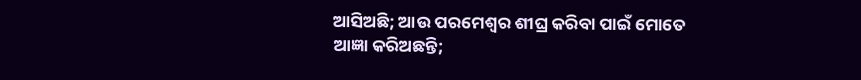ଆସିଅଛି; ଆଉ ପରମେଶ୍ଵର ଶୀଘ୍ର କରିବା ପାଇଁ ମୋତେ ଆଜ୍ଞା କରିଅଛନ୍ତି;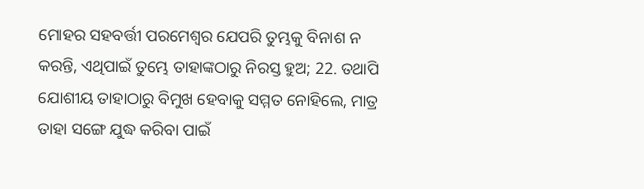ମୋହର ସହବର୍ତ୍ତୀ ପରମେଶ୍ଵର ଯେପରି ତୁମ୍ଭକୁ ବିନାଶ ନ କରନ୍ତି, ଏଥିପାଇଁ ତୁମ୍ଭେ ତାହାଙ୍କଠାରୁ ନିରସ୍ତ ହୁଅ; 22. ତଥାପି ଯୋଶୀୟ ତାହାଠାରୁ ବିମୁଖ ହେବାକୁ ସମ୍ମତ ନୋହିଲେ, ମାତ୍ର ତାହା ସଙ୍ଗେ ଯୁଦ୍ଧ କରିବା ପାଇଁ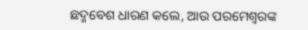ଛଦ୍ମବେଶ ଧାରଣ କଲେ, ଆଉ ପରମେଶ୍ଵରଙ୍କ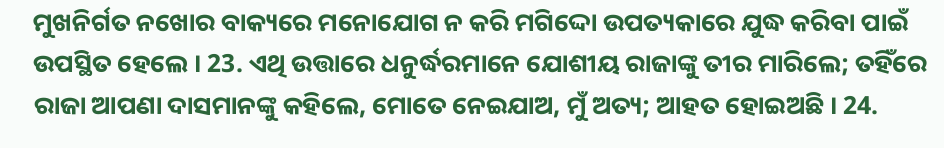ମୁଖନିର୍ଗତ ନଖୋର ବାକ୍ୟରେ ମନୋଯୋଗ ନ କରି ମଗିଦ୍ଦୋ ଉପତ୍ୟକାରେ ଯୁଦ୍ଧ କରିବା ପାଇଁ ଉପସ୍ଥିତ ହେଲେ । 23. ଏଥି ଉତ୍ତାରେ ଧନୁର୍ଦ୍ଧରମାନେ ଯୋଶୀୟ ରାଜାଙ୍କୁ ତୀର ମାରିଲେ; ତହିଁରେ ରାଜା ଆପଣା ଦାସମାନଙ୍କୁ କହିଲେ, ମୋତେ ନେଇଯାଅ, ମୁଁ ଅତ୍ୟ; ଆହତ ହୋଇଅଛି । 24.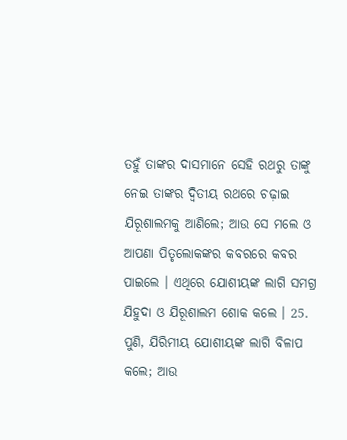ତହୁଁ ତାଙ୍କର ଦାସମାନେ ସେହି ରଥରୁ ତାଙ୍କୁ ନେଇ ତାଙ୍କର ଦ୍ଵିତୀୟ ରଥରେ ଚଢ଼ାଇ ଯିରୂଶାଲମକୁ ଆଣିଲେ; ଆଉ ସେ ମଲେ ଓ ଆପଣା ପିତୃଲୋକଙ୍କର କବରରେ କବର ପାଇଲେ । ଏଥିରେ ଯୋଶୀୟଙ୍କ ଲାଗି ସମଗ୍ର ଯିହୁଦା ଓ ଯିରୂଶାଲମ ଶୋକ କଲେ । 25. ପୁଣି, ଯିରିମୀୟ ଯୋଶୀୟଙ୍କ ଲାଗି ବିଳାପ କଲେ; ଆଉ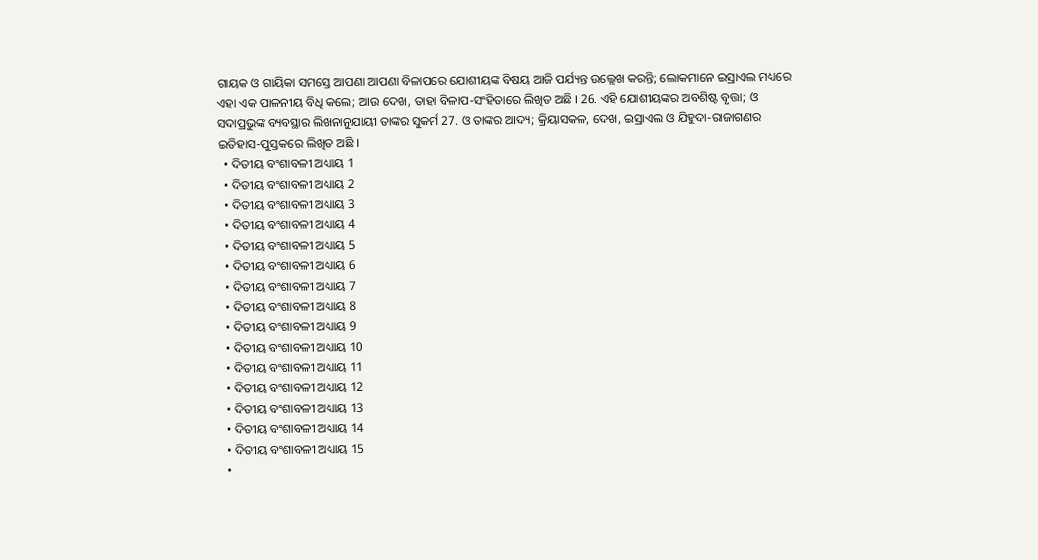ଗାୟକ ଓ ଗାୟିକା ସମସ୍ତେ ଆପଣା ଆପଣା ବିଳାପରେ ଯୋଶୀୟଙ୍କ ବିଷୟ ଆଜି ପର୍ଯ୍ୟନ୍ତ ଉଲ୍ଲେଖ କରନ୍ତି; ଲୋକମାନେ ଇସ୍ରାଏଲ ମଧ୍ୟରେ ଏହା ଏକ ପାଳନୀୟ ବିଧି କଲେ; ଆଉ ଦେଖ, ତାହା ବିଳାପ-ସଂହିତାରେ ଲିଖିତ ଅଛି । 26. ଏହି ଯୋଶୀୟଙ୍କର ଅବଶିଷ୍ଟ ବୃତ୍ତା; ଓ ସଦାପ୍ରଭୁଙ୍କ ବ୍ୟବସ୍ଥାର ଲିଖନାନୁଯାୟୀ ତାଙ୍କର ସୁକର୍ମ 27. ଓ ତାଙ୍କର ଆଦ୍ୟ; କ୍ରିୟାସକଳ, ଦେଖ, ଇସ୍ରାଏଲ ଓ ଯିହୁଦା-ରାଜାଗଣର ଇତିହାସ-ପୁସ୍ତକରେ ଲିଖିତ ଅଛି ।
  • ଦିତୀୟ ବଂଶାବଳୀ ଅଧ୍ୟାୟ 1
  • ଦିତୀୟ ବଂଶାବଳୀ ଅଧ୍ୟାୟ 2
  • ଦିତୀୟ ବଂଶାବଳୀ ଅଧ୍ୟାୟ 3
  • ଦିତୀୟ ବଂଶାବଳୀ ଅଧ୍ୟାୟ 4
  • ଦିତୀୟ ବଂଶାବଳୀ ଅଧ୍ୟାୟ 5
  • ଦିତୀୟ ବଂଶାବଳୀ ଅଧ୍ୟାୟ 6
  • ଦିତୀୟ ବଂଶାବଳୀ ଅଧ୍ୟାୟ 7
  • ଦିତୀୟ ବଂଶାବଳୀ ଅଧ୍ୟାୟ 8
  • ଦିତୀୟ ବଂଶାବଳୀ ଅଧ୍ୟାୟ 9
  • ଦିତୀୟ ବଂଶାବଳୀ ଅଧ୍ୟାୟ 10
  • ଦିତୀୟ ବଂଶାବଳୀ ଅଧ୍ୟାୟ 11
  • ଦିତୀୟ ବଂଶାବଳୀ ଅଧ୍ୟାୟ 12
  • ଦିତୀୟ ବଂଶାବଳୀ ଅଧ୍ୟାୟ 13
  • ଦିତୀୟ ବଂଶାବଳୀ ଅଧ୍ୟାୟ 14
  • ଦିତୀୟ ବଂଶାବଳୀ ଅଧ୍ୟାୟ 15
  •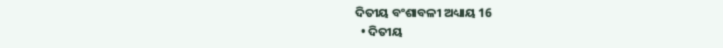ଦିତୀୟ ବଂଶାବଳୀ ଅଧ୍ୟାୟ 16
  • ଦିତୀୟ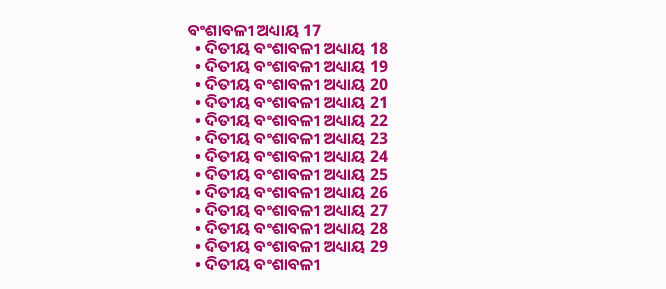ବଂଶାବଳୀ ଅଧ୍ୟାୟ 17
  • ଦିତୀୟ ବଂଶାବଳୀ ଅଧ୍ୟାୟ 18
  • ଦିତୀୟ ବଂଶାବଳୀ ଅଧ୍ୟାୟ 19
  • ଦିତୀୟ ବଂଶାବଳୀ ଅଧ୍ୟାୟ 20
  • ଦିତୀୟ ବଂଶାବଳୀ ଅଧ୍ୟାୟ 21
  • ଦିତୀୟ ବଂଶାବଳୀ ଅଧ୍ୟାୟ 22
  • ଦିତୀୟ ବଂଶାବଳୀ ଅଧ୍ୟାୟ 23
  • ଦିତୀୟ ବଂଶାବଳୀ ଅଧ୍ୟାୟ 24
  • ଦିତୀୟ ବଂଶାବଳୀ ଅଧ୍ୟାୟ 25
  • ଦିତୀୟ ବଂଶାବଳୀ ଅଧ୍ୟାୟ 26
  • ଦିତୀୟ ବଂଶାବଳୀ ଅଧ୍ୟାୟ 27
  • ଦିତୀୟ ବଂଶାବଳୀ ଅଧ୍ୟାୟ 28
  • ଦିତୀୟ ବଂଶାବଳୀ ଅଧ୍ୟାୟ 29
  • ଦିତୀୟ ବଂଶାବଳୀ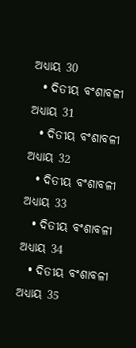ଅଧ୍ୟାୟ 30
  • ଦିତୀୟ ବଂଶାବଳୀ ଅଧ୍ୟାୟ 31
  • ଦିତୀୟ ବଂଶାବଳୀ ଅଧ୍ୟାୟ 32
  • ଦିତୀୟ ବଂଶାବଳୀ ଅଧ୍ୟାୟ 33
  • ଦିତୀୟ ବଂଶାବଳୀ ଅଧ୍ୟାୟ 34
  • ଦିତୀୟ ବଂଶାବଳୀ ଅଧ୍ୟାୟ 35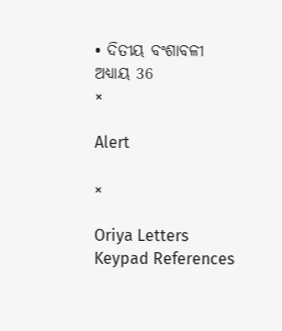• ଦିତୀୟ ବଂଶାବଳୀ ଅଧ୍ୟାୟ 36
×

Alert

×

Oriya Letters Keypad References